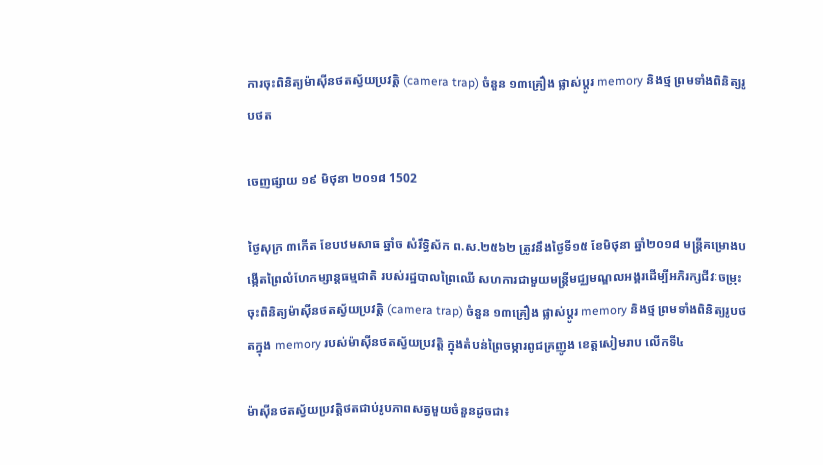ការចុះពិនិត្យម៉ាស៊ីនថតស្វ័យប្រវត្តិ (camera trap) ចំនួន ១៣គ្រឿង ផ្លាស់ប្តូរ memory និងថ្ម ព្រមទាំងពិនិត្យរូបថត

ចេញផ្សាយ ១៩ មិថុនា ២០១៨ 1502

ថ្ងៃសុក្រ ៣កើត ខែបឋមសាធ ឆ្នាំច សំរឹទ្ធិស័ក ព.ស.២៥៦២ ត្រូវនឹងថ្ងៃទី១៥ ខែមិថុនា ឆ្នាំ២០១៨ មន្ត្រីគម្រោងបង្កើតព្រៃលំហែកម្សាន្តធម្មជាតិ របស់រដ្ឋបាលព្រៃឈើ សហការជាមួយមន្រ្តីមជ្ឈមណ្ឌលអង្គរដើម្បីអភិរក្សជីវៈចម្រុះ ចុះពិនិត្យម៉ាស៊ីនថតស្វ័យប្រវត្តិ (camera trap) ចំនួន ១៣គ្រឿង ផ្លាស់ប្តូរ memory និងថ្ម ព្រមទាំងពិនិត្យរូបថតក្នុង memory របស់ម៉ាស៊ីនថតស្វ័យប្រវត្តិ ក្នុងតំបន់ព្រៃចម្ការពូជគ្រញូង ខេត្តសៀមរាប លើកទី៤

ម៉ាស៊ីនថតស្វ័យប្រវត្តិថតជាប់រូបភាពសត្វមួយចំនួនដូចជា៖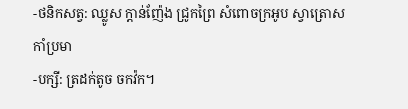-ថនិកសត្វ: ឈ្លូស ក្តាន់ញ៉ែង ជ្រូកព្រៃ សំពោចក្រអូប ស្វាត្រោស កាំប្រមា
-បក្សី: ត្រដក់តូច ចកវ៉ក។